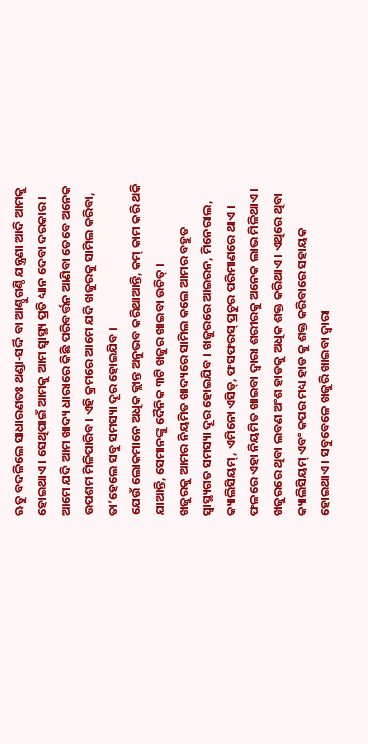ଋତୁ ବଦଳିଲେ ସାଧାରଣତଃ ଥଣ୍ଡା-ସର୍ଦ୍ଦି ବା ଆଣ୍ଠୁଗଣ୍ଠି ଯନ୍ତ୍ରଣା ଆଦି ଆମକୁ ହୋଇଥାଏ । ସେଥିପାଇଁ ଆମକୁ ଆମ ସ୍ୱାସ୍ଥ୍ୟ ପ୍ରତି ଧ୍ୟାନ ଦେବା ଦରକାର । ଆମେ ଯଦି ଆମ ଖାଦ୍ୟ ଧାରାରେ କିଛି ପରିବର୍ତ୍ତନ ଆଣିବା ତେବେ ଅନେକ ଉପଶମ ମିଳିପାରିବ। ଏହି କ୍ରମରେ ଆମେ ଯଦି ଖଜୁରକୁ ସାମିଲ କରିବା, ତା’ହେଲେ ସବୁ ସମସ୍ୟା ଦୂର ହୋଇଯିବ ।
ଯେଉଁ ଲୋକମାନେ ଅଧିକ କ୍ଲାନ୍ତ ଅନୁଭବ କରିଥାଆନ୍ତି, କମ୍ କାମ କରି ଥକି ଯାଆନ୍ତି, ସେମାନଙ୍କୁ ଦୈନିକ ୩ଟି ଖଜୁର ଖାଇବା ଉଚିତ୍ ।
ଖଜୁରକୁ ଆମର ନିୟମିତ ଖାଦ୍ୟରେ ସାମିଲ କଲେ ଆମର ବହୁତ ସ୍ୱାସ୍ଥ୍ୟଗତ ସମସ୍ୟା ଦୂର ହୋଇଯିବ । ଖଜୁରରେ ଆଇରନ, ମିନେରାଲ, କ୍ୟାଲିସିୟମ୍, ଏମିନୋ ଏସିଡ୍, ଫସଫରସ୍ ପ୍ରଚୁର ପରିମାଣରେ ଥାଏ । ଫଳରେ ଏହା ନିୟମିତ ଖାଇବା ଦ୍ୱାରା ଶରୀରକୁ ଅନେକ ଲାଭ ମିଳିଥାଏ । ଖଜୁରରେ ଥିବା ଲବଣ ଅଂଶ ହାଡକୁ ଅଧିକ ଶକ୍ତ କରିଥାଏ । ଏଥିରେ ଥିବା କ୍ୟାଲିସିୟମ୍ ଏବଂ କପର ମଧ୍ୟ ହାଡ କୁ ଶକ୍ତ କରିବାରେ ସହାୟକ ହୋଇଥାଏ । ସବୁବେଳେ ଖଜୁରି ଖାଇବା ଦ୍ୱାରା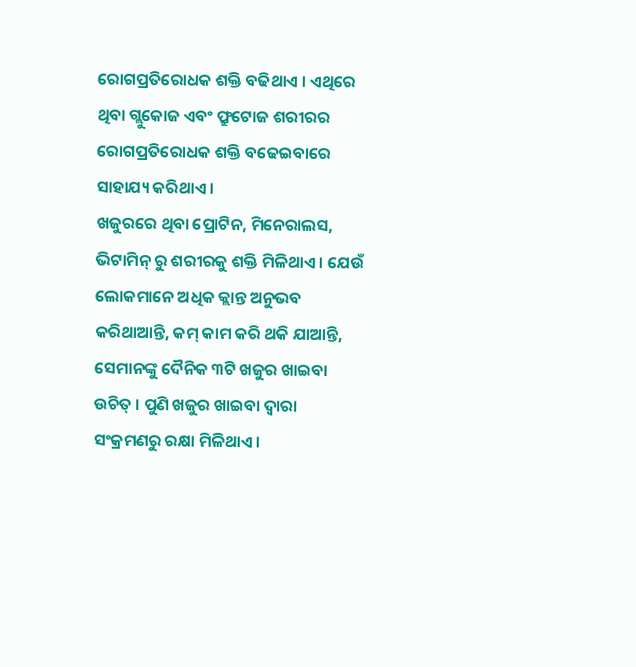ରୋଗପ୍ରତିରୋଧକ ଶକ୍ତି ବଢିଥାଏ । ଏଥିରେ ଥିବା ଗ୍ଲୁକୋଜ ଏବଂ ଫ୍ରୁଟୋଜ ଶରୀରର ରୋଗପ୍ରତିରୋଧକ ଶକ୍ତି ବଢେଇବାରେ ସାହାଯ୍ୟ କରିଥାଏ ।
ଖଜୁରରେ ଥିବା ପ୍ରୋଟିନ, ମିନେରାଲସ, ଭିଟାମିନ୍ ରୁ ଶରୀରକୁ ଶକ୍ତି ମିଳିଥାଏ । ଯେଉଁ ଲୋକମାନେ ଅଧିକ କ୍ଲାନ୍ତ ଅନୁଭବ କରିଥାଆନ୍ତି, କମ୍ କାମ କରି ଥକି ଯାଆନ୍ତି, ସେମାନଙ୍କୁ ଦୈନିକ ୩ଟି ଖଜୁର ଖାଇବା ଉଚିତ୍ । ପୁଣି ଖଜୁର ଖାଇବା ଦ୍ୱାରା ସଂକ୍ରମଣରୁ ରକ୍ଷା ମିଳିଥାଏ ।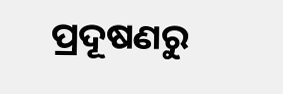ପ୍ରଦୂଷଣରୁ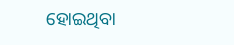ହୋଇଥିବା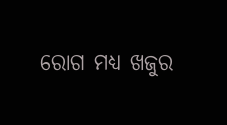ରୋଗ ମଧ୍ୟ ଖଜୁର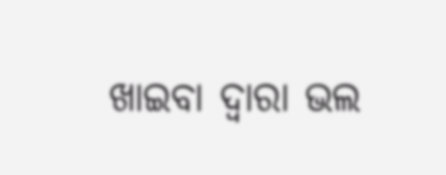ଖାଇବା ଦ୍ୱାରା ଭଲ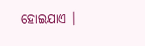ହୋଇଯାଏ ।